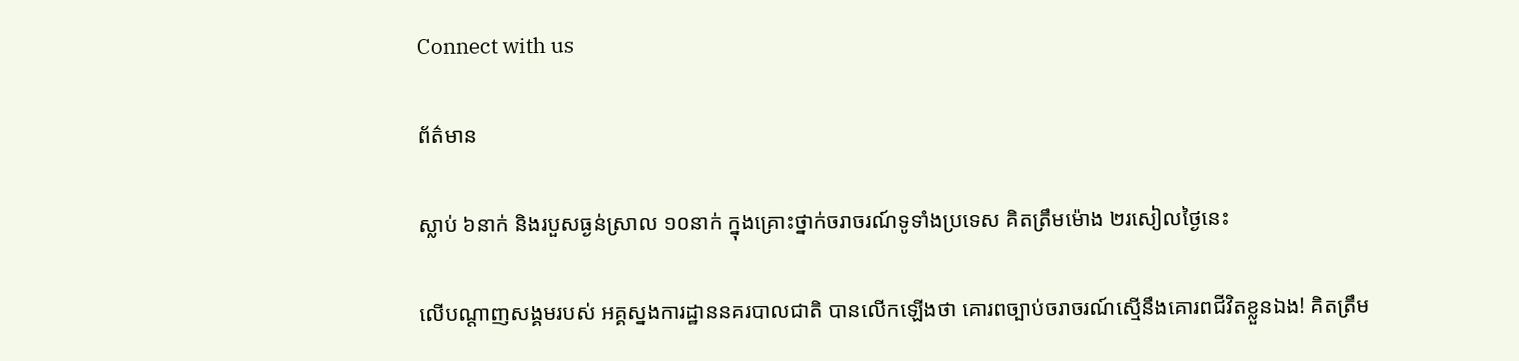Connect with us

ព័ត៌មាន

ស្លាប់ ៦នាក់ និងរបួសធ្ងន់ស្រាល ១០នាក់ ក្នុងគ្រោះថ្នាក់ចរាចរណ៍ទូទាំងប្រទេស គិតត្រឹមម៉ោង ២រសៀលថ្ងៃនេះ

លើបណ្ដាញសង្គមរបស់ អគ្គស្នងការដ្ឋាននគរបាលជាតិ បានលើកឡើងថា គោរពច្បាប់ចរាចរណ៍ស្មើនឹងគោរពជីវិតខ្លួនឯង! គិតត្រឹម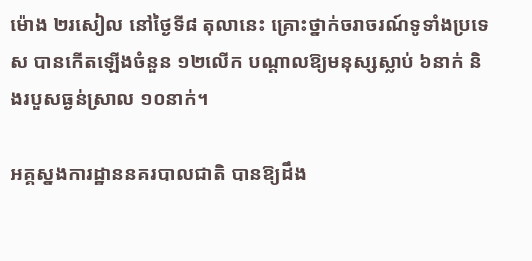ម៉ោង ២រសៀល នៅថ្ងៃទី៨ តុលានេះ គ្រោះថ្នាក់ចរាចរណ៍ទូទាំងប្រទេស បានកើតឡើងចំនួន ១២លើក បណ្តាលឱ្យមនុស្សស្លាប់ ៦នាក់ និងរបួសធ្ងន់ស្រាល ១០នាក់។

អគ្គស្នងការដ្ឋាននគរបាលជាតិ បានឱ្យដឹង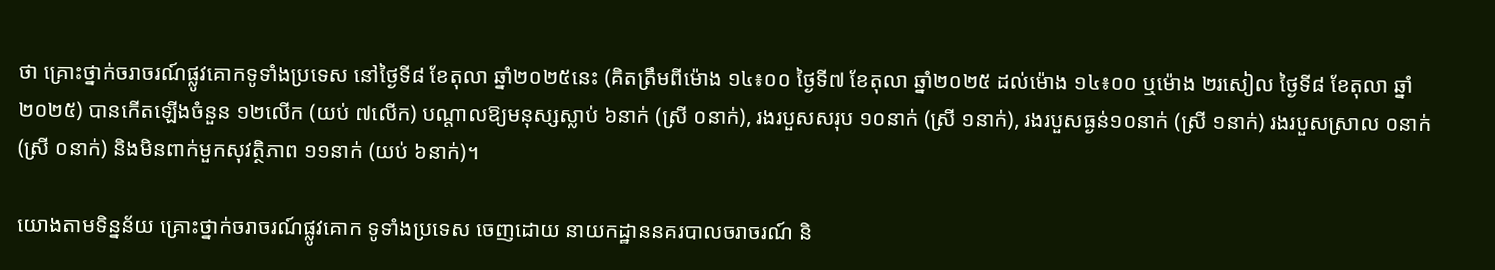ថា គ្រោះថ្នាក់ចរាចរណ៍ផ្លូវគោកទូទាំងប្រទេស នៅថ្ងៃទី៨ ខែតុលា ឆ្នាំ២០២៥នេះ (គិតត្រឹមពីម៉ោង ១៤៖០០ ថ្ងៃទី៧ ខែតុលា ឆ្នាំ២០២៥ ដល់ម៉ោង ១៤៖០០ ឬម៉ោង ២រសៀល ថ្ងៃទី៨ ខែតុលា ឆ្នាំ២០២៥) បានកើតឡើងចំនួន ១២លើក (យប់ ៧លើក) បណ្តាលឱ្យមនុស្សស្លាប់ ៦នាក់ (ស្រី ០នាក់), រងរបួសសរុប ១០នាក់ (ស្រី ១នាក់), រងរបួសធ្ងន់១០នាក់ (ស្រី ១នាក់) រងរបួសស្រាល ០នាក់ (ស្រី ០នាក់) និងមិនពាក់មួកសុវត្ថិភាព ១១នាក់ (យប់ ៦នាក់)។

យោងតាមទិន្នន័យ គ្រោះថ្នាក់ចរាចរណ៍ផ្លូវគោក ទូទាំងប្រទេស ចេញដោយ នាយកដ្ឋាននគរបាលចរាចរណ៍ និ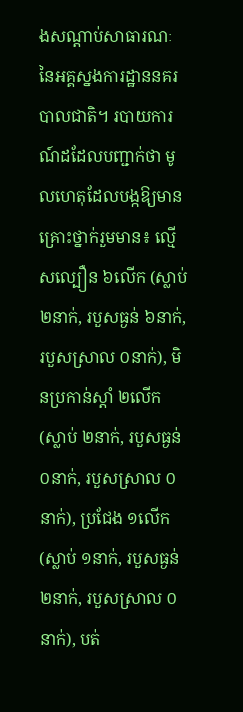ងសណ្តាប់សាធារណៈ នៃអគ្គស្នងការដ្ឋាននគរបាលជាតិ។ របាយការណ៍ដដែលបញ្ជាក់ថា មូលហេតុដែលបង្កឱ្យមានគ្រោះថ្នាក់រួមមាន៖ ល្មើសល្បឿន ៦លើក (ស្លាប់ ២នាក់, របួសធ្ងន់ ៦នាក់, របួសស្រាល ០នាក់), មិនប្រកាន់ស្តាំ ២លើក (ស្លាប់ ២នាក់, របួសធ្ងន់ ០នាក់, របួសស្រាល ០នាក់), ប្រជែង ១លើក (ស្លាប់ ១នាក់, របួសធ្ងន់ ២នាក់, របួសស្រាល ០នាក់), បត់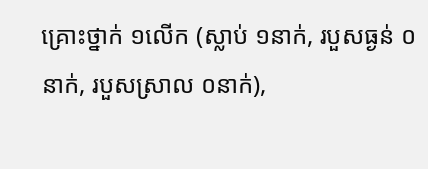គ្រោះថ្នាក់ ១លើក (ស្លាប់ ១នាក់, របួសធ្ងន់ ០នាក់, របួសស្រាល ០នាក់),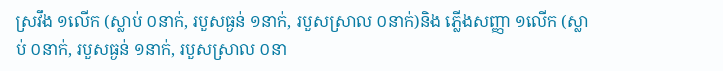ស្រវឹង ១លើក (ស្លាប់ ០នាក់, របួសធ្ងន់ ១នាក់, របួសស្រាល ០នាក់)និង ភ្លើងសញ្ញា ១លើក (ស្លាប់ ០នាក់, របួសធ្ងន់ ១នាក់, របួសស្រាល ០នា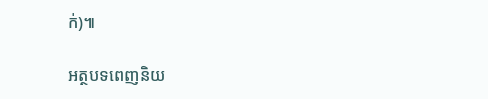ក់)៕

អត្ថបទពេញនិយ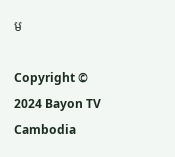ម

Copyright © 2024 Bayon TV Cambodia